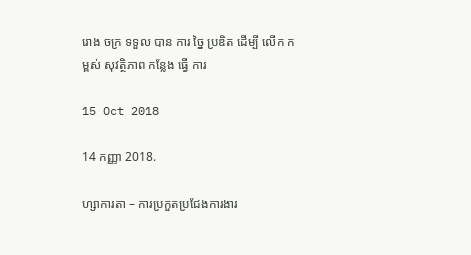រោង ចក្រ ទទួល បាន ការ ច្នៃ ប្រឌិត ដើម្បី លើក កម្ពស់ សុវត្ថិភាព កន្លែង ធ្វើ ការ

15 Oct 2018

14 កញ្ញា 2018.

ហ្សាការតា – ការប្រកួតប្រជែងការងារ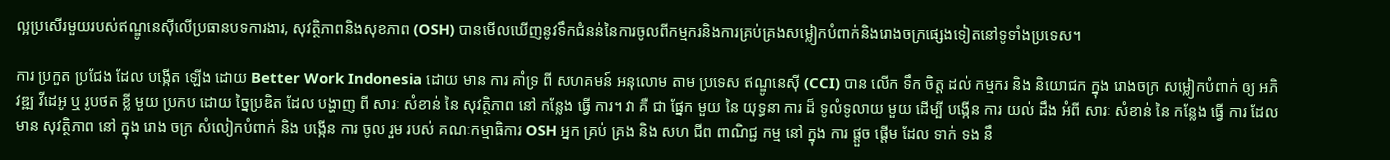ល្អប្រសើរមួយរបស់ឥណ្ឌូនេស៊ីលើប្រធានបទការងារ, សុវត្ថិភាពនិងសុខភាព (OSH) បានមើលឃើញនូវទឹកជំនន់នៃការចូលពីកម្មករនិងការគ្រប់គ្រងសម្លៀកបំពាក់និងរោងចក្រផ្សេងទៀតនៅទូទាំងប្រទេស។

ការ ប្រកួត ប្រជែង ដែល បង្កើត ឡើង ដោយ Better Work Indonesia ដោយ មាន ការ គាំទ្រ ពី សហគមន៍ អនុលោម តាម ប្រទេស ឥណ្ឌូនេស៊ី (CCI) បាន លើក ទឹក ចិត្ត ដល់ កម្មករ និង និយោជក ក្នុង រោងចក្រ សម្លៀកបំពាក់ ឲ្យ អភិវឌ្ឍ វីដេអូ ឬ រូបថត ខ្លី មួយ ប្រកប ដោយ ច្នៃប្រឌិត ដែល បង្ហាញ ពី សារៈ សំខាន់ នៃ សុវត្ថិភាព នៅ កន្លែង ធ្វើ ការ។ វា គឺ ជា ផ្នែក មួយ នៃ យុទ្ធនា ការ ដ៏ ទូលំទូលាយ មួយ ដើម្បី បង្កើន ការ យល់ ដឹង អំពី សារៈ សំខាន់ នៃ កន្លែង ធ្វើ ការ ដែល មាន សុវត្ថិភាព នៅ ក្នុង រោង ចក្រ សំលៀកបំពាក់ និង បង្កើន ការ ចូល រួម របស់ គណៈកម្មាធិការ OSH អ្នក គ្រប់ គ្រង និង សហ ជីព ពាណិជ្ជ កម្ម នៅ ក្នុង ការ ផ្តួច ផ្តើម ដែល ទាក់ ទង នឹ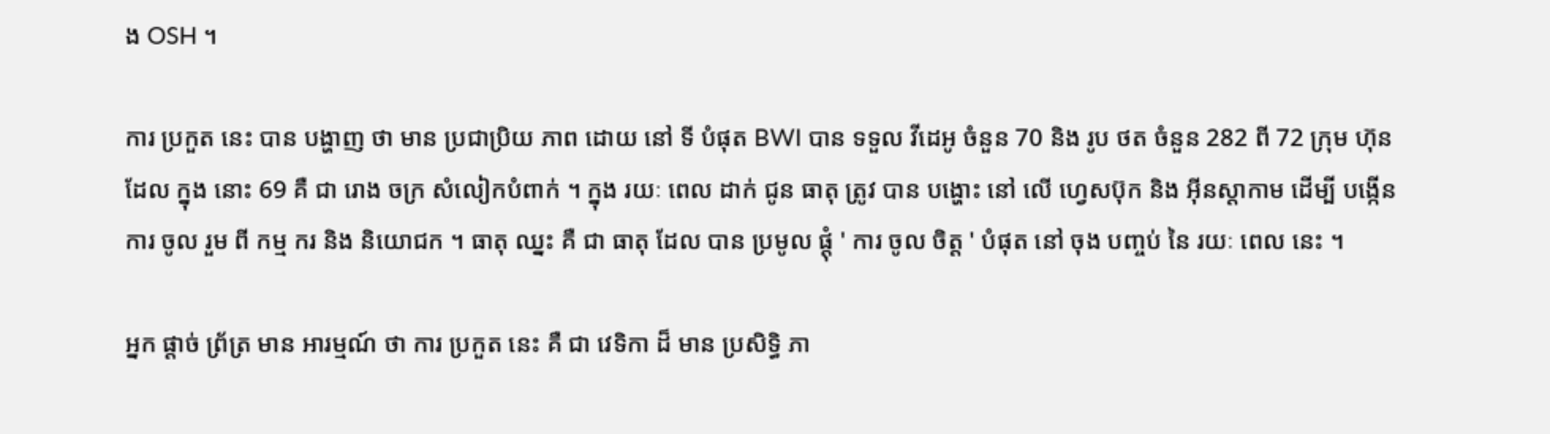ង OSH ។

ការ ប្រកួត នេះ បាន បង្ហាញ ថា មាន ប្រជាប្រិយ ភាព ដោយ នៅ ទី បំផុត BWI បាន ទទួល វីដេអូ ចំនួន 70 និង រូប ថត ចំនួន 282 ពី 72 ក្រុម ហ៊ុន ដែល ក្នុង នោះ 69 គឺ ជា រោង ចក្រ សំលៀកបំពាក់ ។ ក្នុង រយៈ ពេល ដាក់ ជូន ធាតុ ត្រូវ បាន បង្ហោះ នៅ លើ ហ្វេសប៊ុក និង អ៊ីនស្តាកាម ដើម្បី បង្កើន ការ ចូល រួម ពី កម្ម ករ និង និយោជក ។ ធាតុ ឈ្នះ គឺ ជា ធាតុ ដែល បាន ប្រមូល ផ្តុំ ' ការ ចូល ចិត្ត ' បំផុត នៅ ចុង បញ្ចប់ នៃ រយៈ ពេល នេះ ។

អ្នក ផ្តាច់ ព្រ័ត្រ មាន អារម្មណ៍ ថា ការ ប្រកួត នេះ គឺ ជា វេទិកា ដ៏ មាន ប្រសិទ្ធិ ភា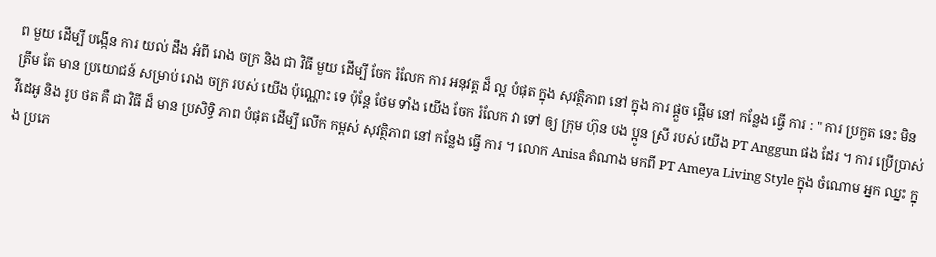ព មួយ ដើម្បី បង្កើន ការ យល់ ដឹង អំពី រោង ចក្រ និង ជា វិធី មួយ ដើម្បី ចែក រំលែក ការ អនុវត្ត ដ៏ ល្អ បំផុត ក្នុង សុវត្ថិភាព នៅ ក្នុង ការ ផ្តួច ផ្តើម នៅ កន្លែង ធ្វើ ការ : " ការ ប្រកួត នេះ មិន ត្រឹម តែ មាន ប្រយោជន៍ សម្រាប់ រោង ចក្រ របស់ យើង ប៉ុណ្ណោះ ទេ ប៉ុន្តែ ថែម ទាំង យើង ចែក រំលែក វា ទៅ ឲ្យ ក្រុម ហ៊ុន បង ប្អូន ស្រី របស់ យើង PT Anggun ផង ដែរ ។ ការ ប្រើប្រាស់ វីដេអូ និង រូប ថត គឺ ជា វិធី ដ៏ មាន ប្រសិទ្ធិ ភាព បំផុត ដើម្បី លើក កម្ពស់ សុវត្ថិភាព នៅ កន្លែង ធ្វើ ការ ។ លោក Anisa តំណាង មកពី PT Ameya Living Style ក្នុង ចំណោម អ្នក ឈ្នះ ក្នុង ប្រភេ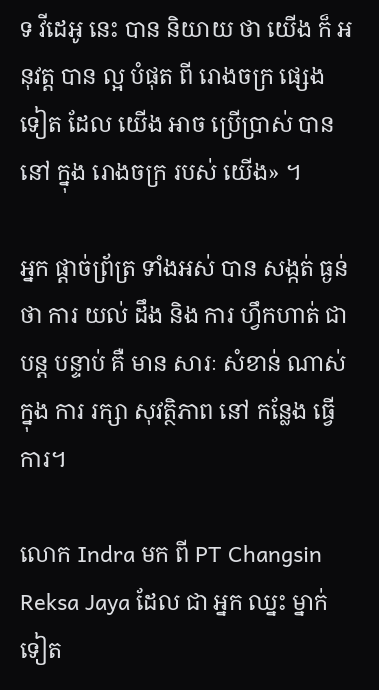ទ វីដេអូ នេះ បាន និយាយ ថា យើង ក៏ អនុវត្ត បាន ល្អ បំផុត ពី រោងចក្រ ផ្សេង ទៀត ដែល យើង អាច ប្រើប្រាស់ បាន នៅ ក្នុង រោងចក្រ របស់ យើង» ។

អ្នក ផ្ដាច់ព្រ័ត្រ ទាំងអស់ បាន សង្កត់ ធ្ងន់ ថា ការ យល់ ដឹង និង ការ ហ្វឹកហាត់ ជា បន្ត បន្ទាប់ គឺ មាន សារៈ សំខាន់ ណាស់ ក្នុង ការ រក្សា សុវត្ថិភាព នៅ កន្លែង ធ្វើ ការ។

លោក Indra មក ពី PT Changsin Reksa Jaya ដែល ជា អ្នក ឈ្នះ ម្នាក់ ទៀត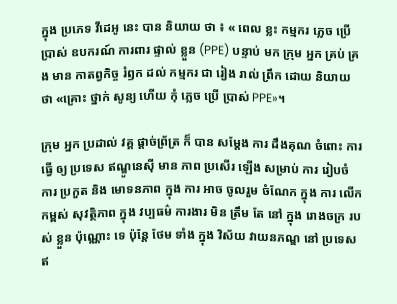ក្នុង ប្រភេទ វីដេអូ នេះ បាន និយាយ ថា ៖ « ពេល ខ្លះ កម្មករ ភ្លេច ប្រើ ប្រាស់ ឧបករណ៍ ការពារ ផ្ទាល់ ខ្លួន (PPE) បន្ទាប់ មក ក្រុម អ្នក គ្រប់ គ្រង មាន កាតព្វកិច្ច រំឭក ដល់ កម្មករ ជា រៀង រាល់ ព្រឹក ដោយ និយាយ ថា «គ្រោះ ថ្នាក់ សូន្យ ហើយ កុំ ភ្លេច ប្រើ ប្រាស់ PPE»។

ក្រុម អ្នក ប្រដាល់ វគ្គ ផ្ដាច់ព្រ័ត្រ ក៏ បាន សម្តែង ការ ដឹងគុណ ចំពោះ ការ ធ្វើ ឲ្យ ប្រទេស ឥណ្ឌូនេស៊ី មាន ភាព ប្រសើរ ឡើង សម្រាប់ ការ រៀបចំ ការ ប្រកួត និង មោទនភាព ក្នុង ការ អាច ចូលរួម ចំណែក ក្នុង ការ លើក កម្ពស់ សុវត្ថិភាព ក្នុង វប្បធម៌ ការងារ មិន ត្រឹម តែ នៅ ក្នុង រោងចក្រ របស់ ខ្លួន ប៉ុណ្ណោះ ទេ ប៉ុន្តែ ថែម ទាំង ក្នុង វិស័យ វាយនភណ្ឌ នៅ ប្រទេស ឥ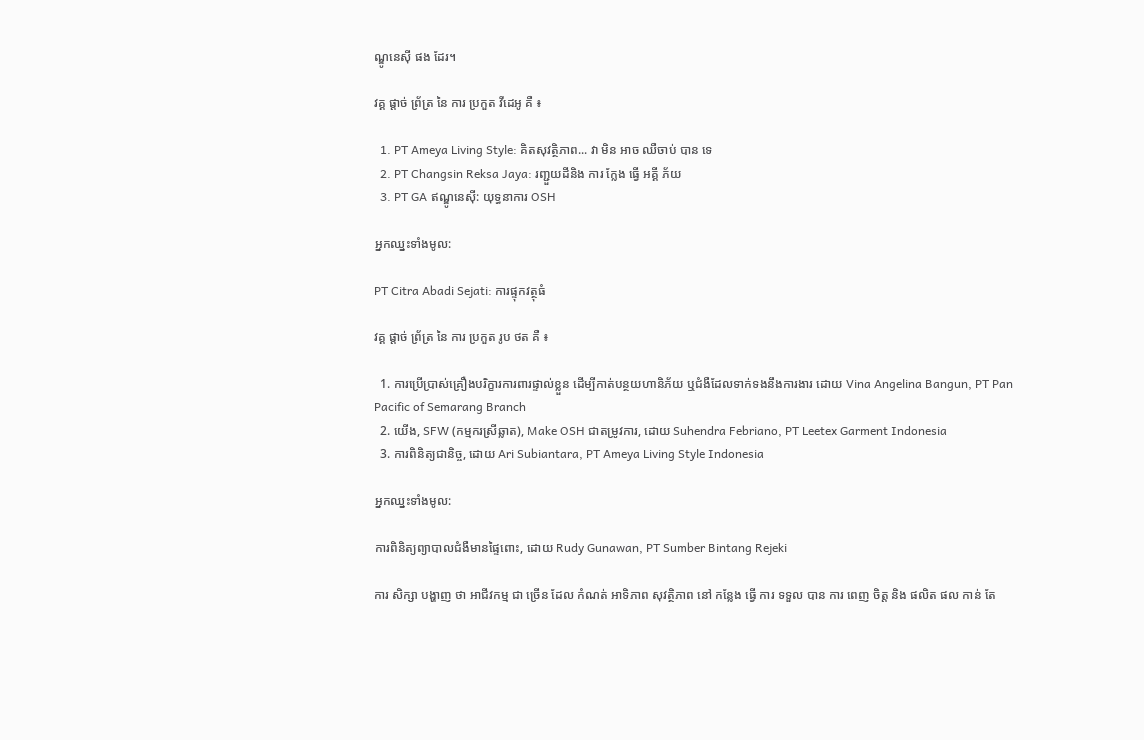ណ្ឌូនេស៊ី ផង ដែរ។

វគ្គ ផ្តាច់ ព្រ័ត្រ នៃ ការ ប្រកួត វីដេអូ គឺ ៖

  1. PT Ameya Living Style: គិតសុវត្ថិភាព... វា មិន អាច ឈឺចាប់ បាន ទេ
  2. PT Changsin Reksa Jaya: រញ្ជួយដីនិង ការ ក្លែង ធ្វើ អគ្គី ភ័យ
  3. PT GA ឥណ្ឌូនេស៊ី: យុទ្ធនាការ OSH

អ្នកឈ្នះទាំងមូល:

PT Citra Abadi Sejati: ការផ្ទុកវត្ថុធំ

វគ្គ ផ្តាច់ ព្រ័ត្រ នៃ ការ ប្រកួត រូប ថត គឺ ៖

  1. ការប្រើប្រាស់គ្រឿងបរិក្ខារការពារផ្ទាល់ខ្លួន ដើម្បីកាត់បន្ថយហានិភ័យ ឬជំងឺដែលទាក់ទងនឹងការងារ ដោយ Vina Angelina Bangun, PT Pan Pacific of Semarang Branch
  2. យើង, SFW (កម្មករស្រីឆ្លាត), Make OSH ជាតម្រូវការ, ដោយ Suhendra Febriano, PT Leetex Garment Indonesia
  3. ការពិនិត្យជានិច្ច, ដោយ Ari Subiantara, PT Ameya Living Style Indonesia

អ្នកឈ្នះទាំងមូល:

ការពិនិត្យព្យាបាលជំងឺមានផ្ទៃពោះ, ដោយ Rudy Gunawan, PT Sumber Bintang Rejeki

ការ សិក្សា បង្ហាញ ថា អាជីវកម្ម ជា ច្រើន ដែល កំណត់ អាទិភាព សុវត្ថិភាព នៅ កន្លែង ធ្វើ ការ ទទួល បាន ការ ពេញ ចិត្ត និង ផលិត ផល កាន់ តែ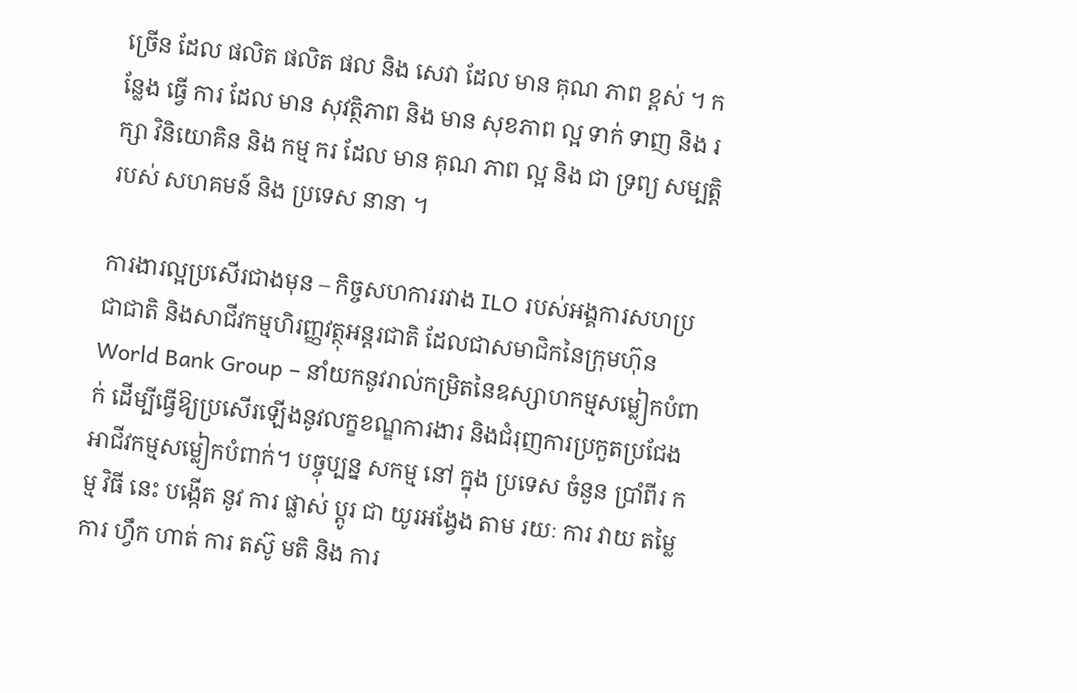ច្រើន ដែល ផលិត ផលិត ផល និង សេវា ដែល មាន គុណ ភាព ខ្ពស់ ។ កន្លែង ធ្វើ ការ ដែល មាន សុវត្ថិភាព និង មាន សុខភាព ល្អ ទាក់ ទាញ និង រក្សា វិនិយោគិន និង កម្ម ករ ដែល មាន គុណ ភាព ល្អ និង ជា ទ្រព្យ សម្បត្តិ របស់ សហគមន៍ និង ប្រទេស នានា ។

ការងារល្អប្រសើរជាងមុន – កិច្ចសហការរវាង ILO របស់អង្គការសហប្រជាជាតិ និងសាជីវកម្មហិរញ្ញវត្ថុអន្តរជាតិ ដែលជាសមាជិកនៃក្រុមហ៊ុន World Bank Group – នាំយកនូវរាល់កម្រិតនៃឧស្សាហកម្មសម្លៀកបំពាក់ ដើម្បីធ្វើឱ្យប្រសើរឡើងនូវលក្ខខណ្ឌការងារ និងជំរុញការប្រកួតប្រជែងអាជីវកម្មសម្លៀកបំពាក់។ បច្ចុប្បន្ន សកម្ម នៅ ក្នុង ប្រទេស ចំនួន ប្រាំពីរ កម្ម វិធី នេះ បង្កើត នូវ ការ ផ្លាស់ ប្តូរ ជា យូរអង្វែង តាម រយៈ ការ វាយ តម្លៃ ការ ហ្វឹក ហាត់ ការ តស៊ូ មតិ និង ការ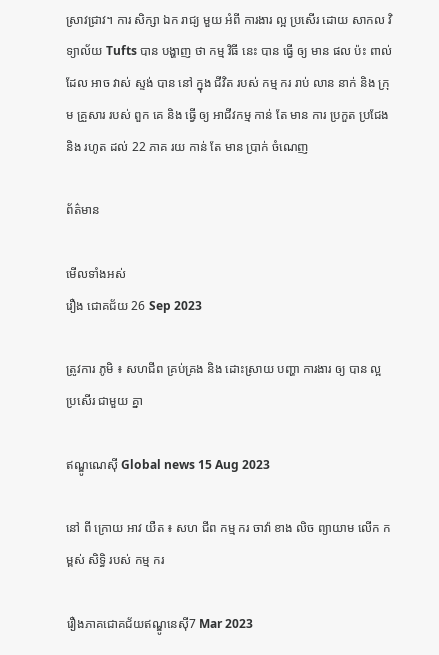ស្រាវជ្រាវ។ ការ សិក្សា ឯក រាជ្យ មួយ អំពី ការងារ ល្អ ប្រសើរ ដោយ សាកល វិទ្យាល័យ Tufts បាន បង្ហាញ ថា កម្ម វិធី នេះ បាន ធ្វើ ឲ្យ មាន ផល ប៉ះ ពាល់ ដែល អាច វាស់ ស្ទង់ បាន នៅ ក្នុង ជីវិត របស់ កម្ម ករ រាប់ លាន នាក់ និង ក្រុម គ្រួសារ របស់ ពួក គេ និង ធ្វើ ឲ្យ អាជីវកម្ម កាន់ តែ មាន ការ ប្រកួត ប្រជែង និង រហូត ដល់ 22 ភាគ រយ កាន់ តែ មាន ប្រាក់ ចំណេញ

ព័ត៌មាន

មើលទាំងអស់
រឿង ជោគជ័យ 26 Sep 2023

ត្រូវការ ភូមិ ៖ សហជីព គ្រប់គ្រង និង ដោះស្រាយ បញ្ហា ការងារ ឲ្យ បាន ល្អ ប្រសើរ ជាមួយ គ្នា

ឥណ្ឌូណេស៊ី Global news 15 Aug 2023

នៅ ពី ក្រោយ អាវ យឺត ៖ សហ ជីព កម្ម ករ ចាវ៉ា ខាង លិច ព្យាយាម លើក កម្ពស់ សិទ្ធិ របស់ កម្ម ករ

រឿងភាគជោគជ័យឥណ្ឌូនេស៊ី7 Mar 2023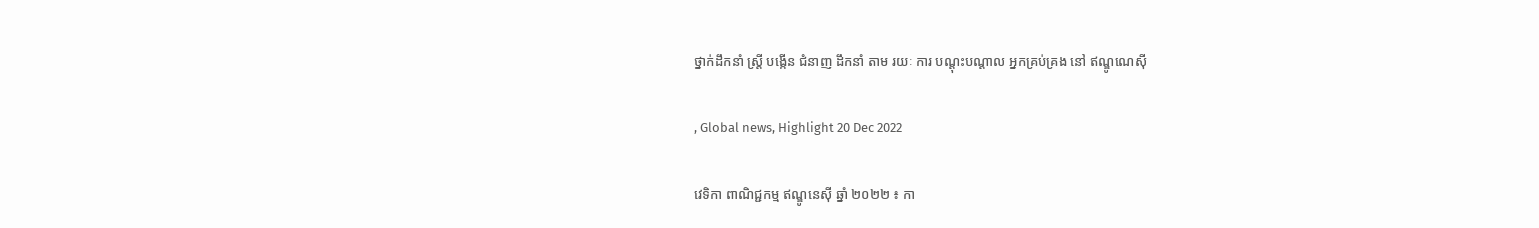ថ្នាក់ដឹកនាំ ស្ត្រី បង្កើន ជំនាញ ដឹកនាំ តាម រយៈ ការ បណ្ដុះបណ្ដាល អ្នកគ្រប់គ្រង នៅ ឥណ្ឌូណេស៊ី

, Global news, Highlight 20 Dec 2022

វេទិកា ពាណិជ្ជកម្ម ឥណ្ឌូនេស៊ី ឆ្នាំ ២០២២ ៖ កា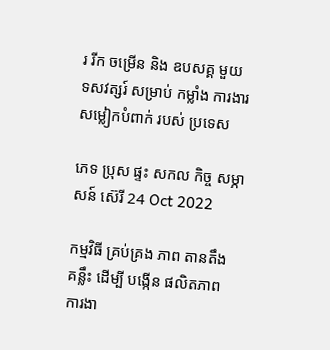រ រីក ចម្រើន និង ឧបសគ្គ មួយ ទសវត្សរ៍ សម្រាប់ កម្លាំង ការងារ សម្លៀកបំពាក់ របស់ ប្រទេស

ភេទ ប្រុស ផ្ទះ សកល កិច្ច សម្ភាសន៍ ស៊េរី 24 Oct 2022

កម្មវិធី គ្រប់គ្រង ភាព តានតឹង គន្លឹះ ដើម្បី បង្កើន ផលិតភាព ការងា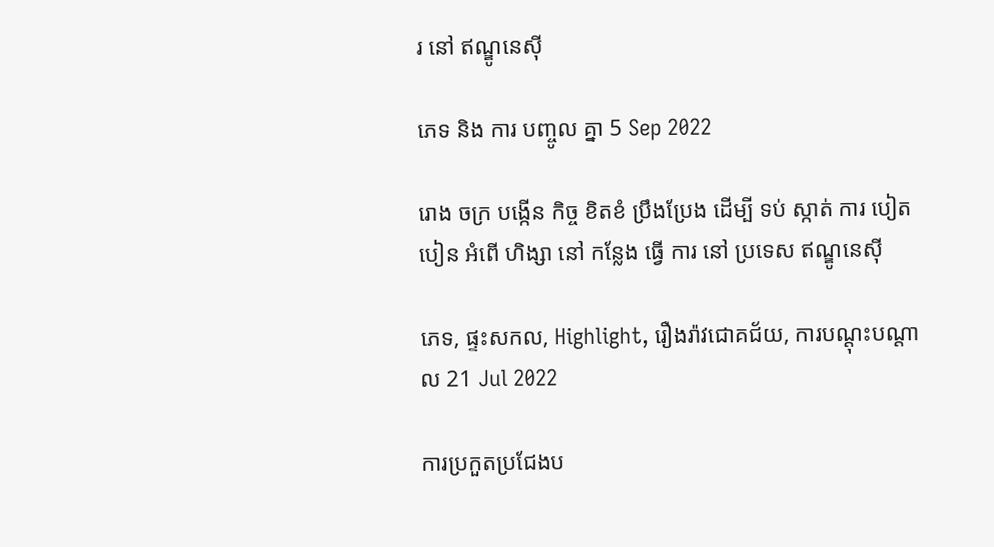រ នៅ ឥណ្ឌូនេស៊ី

ភេទ និង ការ បញ្ចូល គ្នា 5 Sep 2022

រោង ចក្រ បង្កើន កិច្ច ខិតខំ ប្រឹងប្រែង ដើម្បី ទប់ ស្កាត់ ការ បៀតបៀន អំពើ ហិង្សា នៅ កន្លែង ធ្វើ ការ នៅ ប្រទេស ឥណ្ឌូនេស៊ី

ភេទ, ផ្ទះសកល, Highlight, រឿងរ៉ាវជោគជ័យ, ការបណ្តុះបណ្តាល 21 Jul 2022

ការប្រកួតប្រជែងប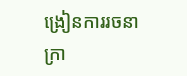ង្រៀនការរចនាក្រា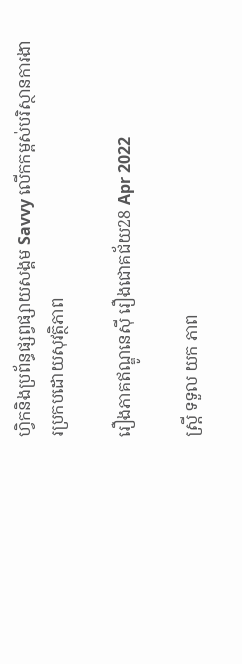ហ្វិកនិងប្រព័ន្ធផ្សព្វផ្សាយសង្គម Savvy លើកកម្ពស់បរិស្ថានការងារប្រកបដោយសុវត្ថិភាព

រឿងភាគឥណ្ឌូនេស៊ី រឿងជោគជ័យ28 Apr 2022

ស្ត្រី ទទួល យក ភាព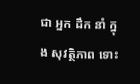ជា អ្នក ដឹក នាំ ក្នុង សុវត្ថិភាព ទោះ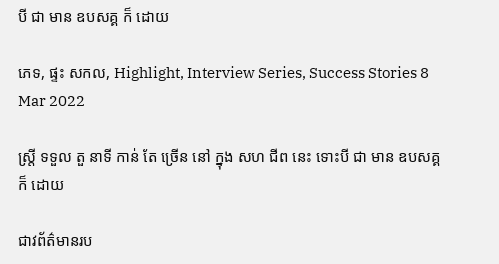បី ជា មាន ឧបសគ្គ ក៏ ដោយ

ភេទ, ផ្ទះ សកល, Highlight, Interview Series, Success Stories 8 Mar 2022

ស្ត្រី ទទួល តួ នាទី កាន់ តែ ច្រើន នៅ ក្នុង សហ ជីព នេះ ទោះបី ជា មាន ឧបសគ្គ ក៏ ដោយ

ជាវព័ត៌មានរប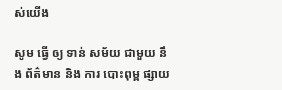ស់យើង

សូម ធ្វើ ឲ្យ ទាន់ សម័យ ជាមួយ នឹង ព័ត៌មាន និង ការ បោះពុម្ព ផ្សាយ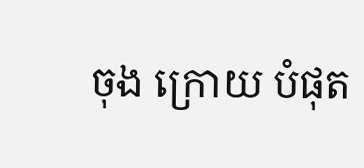ចុង ក្រោយ បំផុត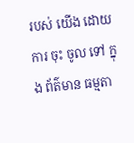របស់ យើង ដោយ ការ ចុះ ចូល ទៅ ក្នុង ព័ត៌មាន ធម្មតា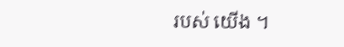របស់ យើង ។